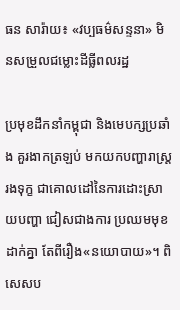ធន សារ៉ាយ៖ «វប្បធម៌សន្ទនា» មិនសម្រួលជម្លោះដីធ្លីពលរដ្ឋ

ប្រមុខដឹកនាំកម្ពុជា និងមេបក្សប្រឆាំង គួរងាកត្រឡប់ មកយកបញ្ហារាស្រ្តរងទុក្ខ ជាគោលដៅនៃការដោះស្រាយបញ្ហា ជៀសជាងការ ប្រឈមមុខដាក់គ្នា តែពីរឿង«នយោបាយ»។ ពិសេសប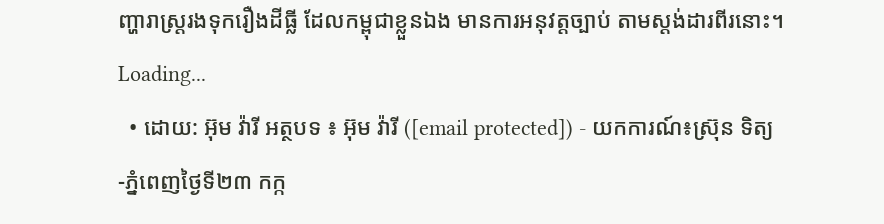ញ្ហារាស្រ្តរងទុករឿងដីធ្លី ដែលកម្ពុជាខ្លួនឯង មានការអនុវត្តច្បាប់ តាមស្តង់ដារពីរនោះ។
Loading...
  • ដោយ: អ៊ុម វ៉ារី អត្ថបទ ៖ អ៊ុម វ៉ារី ([email protected]) - យកការណ៍៖ស្រ៊ុន ទិត្យ -ភ្នំពេញថ្ងៃទី២៣ កក្ក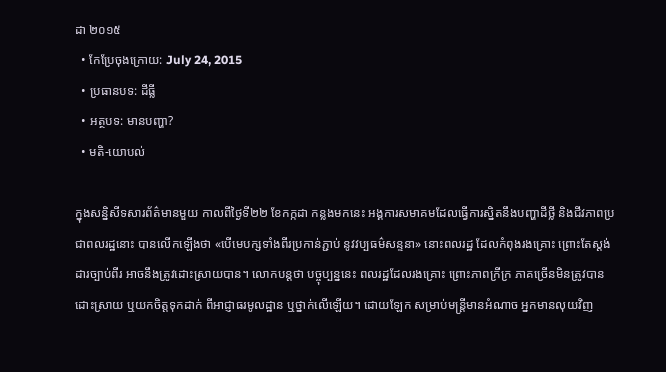ដា ២០១៥
  • កែប្រែចុងក្រោយ: July 24, 2015
  • ប្រធានបទ: ដីធ្លី
  • អត្ថបទ: មានបញ្ហា?
  • មតិ-យោបល់

ក្នុងសន្និសីទសារព័ត៌មានមួយ កាលពីថ្ងៃទី២២ ខែកក្កដា កន្លងមកនេះ អង្គការសមាគមដែលធ្វើការស្និតនឹងបញ្ហាដីថ្លី និងជីវភាពប្រជាពលរដ្ឋនោះ បានលើកឡើងថា «បើមេបក្សទាំងពីរប្រកាន់ភ្ជាប់ នូវវប្បធម៌សន្ទនា» នោះពលរដ្ឋ ដែលកំពុងរងគ្រោះ ព្រោះតែស្តង់ដារច្បាប់ពីរ អាចនឹងត្រូវដោះស្រាយបាន។ លោកបន្តថា បច្ចុប្បន្ននេះ ពលរដ្ឋដែលរងគ្រោះ ព្រោះភាពក្រីក្រ ភាគច្រើនមិនត្រូវបានដោះស្រាយ ឬយកចិត្តទុកដាក់ ពីអាជ្ញាធរមូលដ្ឋាន ឬថ្នាក់លើឡើយ។ ដោយឡែក សម្រាប់មន្រ្តីមានអំណាច អ្នកមានលុយវិញ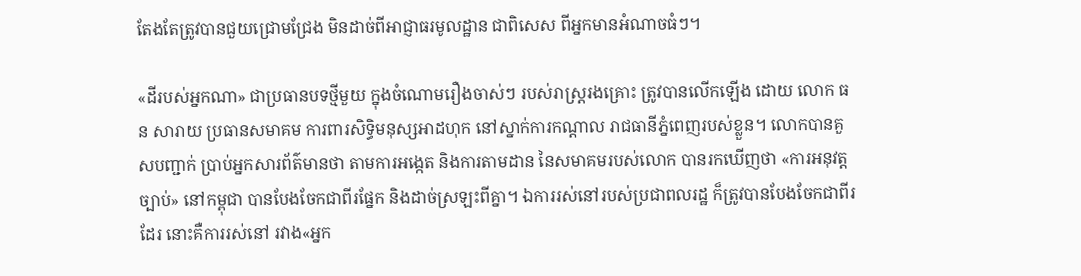តែងតែត្រូវបានជួយជ្រោមជ្រែង មិនដាច់ពីអាជ្ញាធរមូលដ្ឋាន ជាពិសេស ពីអ្នកមានអំណាចធំៗ។

«ដីរបស់អ្នកណា» ជាប្រធានបទថ្មីមួយ ក្នុងចំណោមរឿងចាស់ៗ របស់រាស្រ្តរងគ្រោះ ត្រូវបានលើកឡើង ដោយ លោក ធន សារាយ ប្រធានសមាគម ការពារសិទ្ធិមនុស្សអាដហុក នៅស្នាក់ការកណ្តាល រាជធានីភ្នំពេញរបស់ខ្លួន។ លោកបានគួសបញ្ជាក់ ប្រាប់អ្នកសារព័ត៌មានថា តាមការអង្កេត និងការតាមដាន នៃសមាគមរបស់លោក បានរកឃើញថា «ការអនុវត្តច្បាប់» នៅកម្ពុជា បានបែងចែកជាពីរផ្នែក និងដាច់ស្រឡះពីគ្នា។ ឯការរស់នៅរបស់ប្រជាពលរដ្ឋ ក៏ត្រូវបានបែងចែកជាពីរដែរ នោះគឺការរស់នៅ រវាង«អ្នក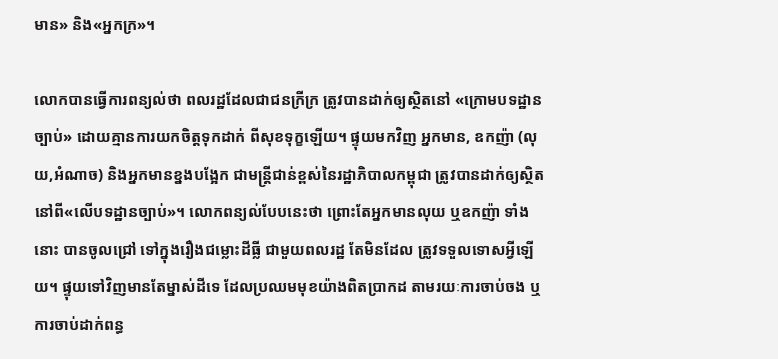មាន» និង«អ្នកក្រ»។

លោកបានធ្វើការពន្យល់ថា ពលរដ្ឋដែលជាជនក្រីក្រ ត្រូវបានដាក់ឲ្យស្ថិតនៅ «ក្រោមបទដ្ឋានច្បាប់» ដោយគ្មានការយកចិត្តទុកដាក់ ពីសុខទុក្ខឡើយ។ ផ្ទុយមកវិញ អ្នកមាន, ឧកញ៉ា (លុយ,អំណាច) និងអ្នកមានខ្នងបង្អែក ជាមន្រ្តីជាន់ខ្ពស់នៃរដ្ឋាភិបាលកម្ពុជា ត្រូវបានដាក់ឲ្យស្ថិត នៅពី«លើបទដ្ឋានច្បាប់»។ លោកពន្យល់បែបនេះថា ព្រោះតែអ្នកមានលុយ ឬឧកញ៉ា ទាំងនោះ បានចូលជ្រៅ ទៅក្នុងរឿងជម្លោះដីធ្លី ជាមួយពលរដ្ឋ តែមិនដែល ត្រូវទទួលទោសអ្វីឡើយ។ ផ្ទុយទៅវិញមានតែម្នាស់ដីទេ ដែលប្រឈមមុខយ៉ាងពិតប្រាកដ តាមរយៈការចាប់ចង ឬការចាប់ដាក់ពន្ធ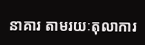នាគារ តាមរយៈតុលាការ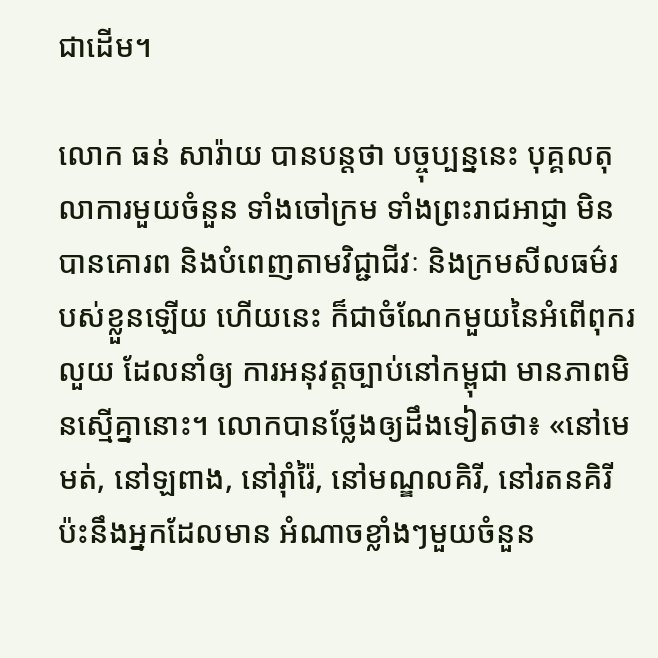ជាដើម។

លោក ធន់ សារ៉ាយ បានបន្តថា បច្ចុប្បន្ននេះ បុគ្គលតុលាការមួយចំនួន ទាំងចៅក្រម ទាំងព្រះរាជអាជ្ញា មិនបានគោរព និងបំពេញតាមវិជ្ជាជីវៈ និងក្រមសីលធម៌របស់ខ្លួនឡើយ ហើយនេះ ក៏ជាចំណែកមួយនៃអំពើពុករលួយ ដែលនាំឲ្យ ការអនុវត្តច្បាប់នៅកម្ពុជា មានភាពមិនស្មើគ្នានោះ។ លោកបានថ្លែងឲ្យដឹងទៀតថា៖ «នៅមេមត់, នៅឡពាង, នៅរ៉ាំរ៉ៃ, នៅមណ្ឌលគិរី, នៅរតនគិរី ប៉ះនឹងអ្នកដែលមាន អំណាចខ្លាំងៗមួយចំនួន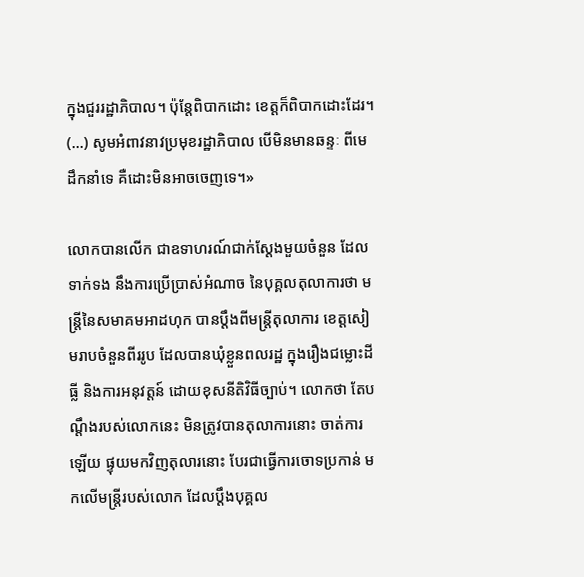ក្នុងជួររដ្ឋាភិបាល។ ប៉ុន្តែពិបាកដោះ ខេត្តក៏ពិបាកដោះដែរ។ (...) សូមអំពាវនាវប្រមុខរដ្ឋាភិបាល បើមិនមានឆន្ទៈ ពីមេដឹកនាំទេ គឺដោះមិនអាចចេញទេ។»

លោកបានលើក ជាឧទាហរណ៍ជាក់ស្តែងមួយចំនួន ដែលទាក់ទង នឹងការប្រើប្រាស់អំណាច នៃបុគ្គលតុលាការថា មន្រ្តីនៃសមាគមអាដហុក បានប្តឹងពីមន្រ្តីតុលាការ ខេត្តសៀមរាបចំនួនពីររូប ដែលបានឃុំខ្លួនពលរដ្ឋ ក្នុងរឿងជម្លោះដីធ្លី និងការអនុវត្តន៍ ដោយខុសនីតិវិធីច្បាប់។ លោកថា តែបណ្តឹងរបស់លោកនេះ មិនត្រូវបានតុលាការនោះ ចាត់ការឡើយ ផ្ទុយមកវិញតុលារនោះ បែរជាធ្វើការចោទប្រកាន់ មកលើមន្រ្តីរបស់លោក ដែលប្តឹងបុគ្គល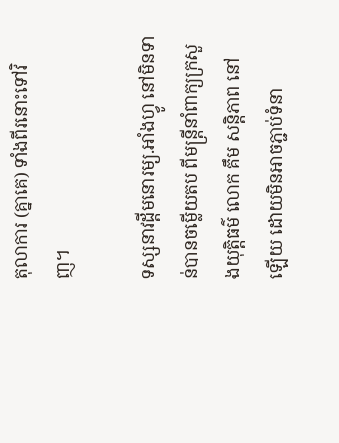តុលាការ (គ្នាគេ) ទាំងពីរនោះទៅវិញ។

ទស្សនាវដ្តីមនោរម្យ.អាំងហ្វូ នៅមិនទាន់បានចម្លើយតប ពីមន្រ្តីនាំពាក្យក្រសួងយុត្តិធម៌ លោក គឹម សន្តិភាព នៅឡើយ ដោយមិនអាចភ្ជាប់ទំនា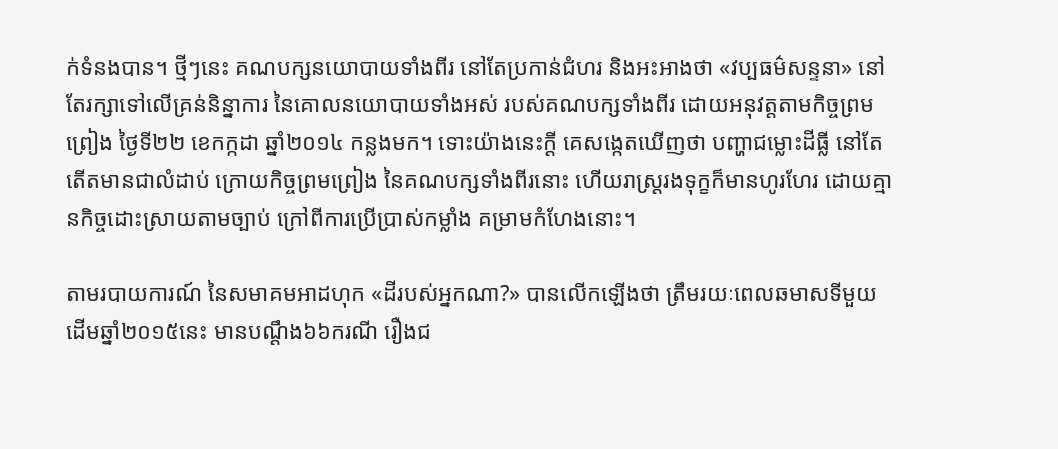ក់ទំនងបាន។ ថ្មីៗនេះ គណបក្សនយោបាយទាំងពីរ នៅតែប្រកាន់ជំហរ និងអះអាងថា «វប្បធម៌សន្ទនា» នៅតែរក្សាទៅលើគ្រន់និន្នាការ នៃគោលនយោបាយទាំងអស់ របស់គណបក្សទាំងពីរ ដោយអនុវត្តតាមកិច្ចព្រមព្រៀង ថ្ងៃទី២២ ខេកក្កដា ឆ្នាំ២០១៤ កន្លងមក។ ទោះយ៉ាងនេះក្តី គេសង្កេតឃើញថា បញ្ហាជម្លោះដីធ្លី នៅតែតើតមានជាលំដាប់ ក្រោយកិច្ចព្រមព្រៀង នៃគណបក្សទាំងពីរនោះ ហើយរាស្រ្តរងទុក្ខក៏មានហូរហែរ ដោយគ្មានកិច្ចដោះស្រាយតាមច្បាប់ ក្រៅពីការប្រើប្រាស់កម្លាំង គម្រាមកំហែងនោះ។

តាមរបាយការណ៍ នៃសមាគមអាដហុក «ដីរបស់អ្នកណា?» បានលើកឡើងថា ត្រឹមរយៈពេលឆមាសទីមួយ ដើមឆ្នាំ២០១៥នេះ មានបណ្ដឹង៦៦ករណី រឿងជ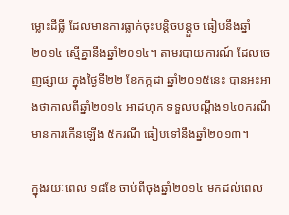ម្លោះដីធ្លី ដែលមានការធ្លាក់ចុះបន្តិចបន្តួច ធៀបនឹងឆ្នាំ២០១៤ ស្មើគ្នានឹងឆ្នាំ២០១៤។ តាមរបាយការណ៍ ដែលចេញផ្សាយ ក្នុងថ្ងៃទី២២ ខែកក្កដា ឆ្នាំ២០១៥នេះ បានអះអាងថាកាលពីឆ្នាំ២០១៤ អាដហុក ទទួលបណ្ដឹង១៤០ករណី មានការកើនឡើង ៥ករណី ធៀបទៅនឹងឆ្នាំ២០១៣។

ក្នុងរយៈពេល ១៨ខែ ចាប់ពីចុងឆ្នាំ២០១៤ មកដល់ពេល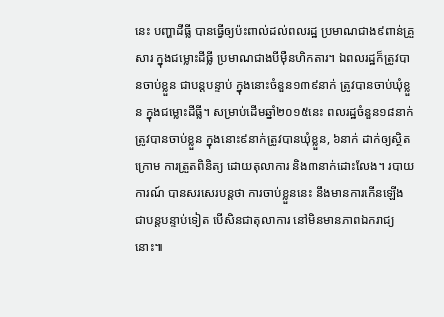នេះ បញ្ហាដីធ្លី បានធ្វើឲ្យប៉ះពាល់ដល់ពលរដ្ឋ ប្រមាណជាង៩ពាន់គ្រួសារ ក្នុងជម្លោះដីធ្លី ប្រមាណជាងបីម៉ឺនហិកតារ។ ឯពលរដ្ឋក៏ត្រូវបានចាប់ខ្លួន ជាបន្តបន្ទាប់ ក្នុងនោះចំនួន១៣៩នាក់ ត្រូវបានចាប់ឃុំខ្លួន ក្នុងជម្លោះដីធ្លី។ សម្រាប់ដើមឆ្នាំ២០១៥នេះ ពលរដ្ឋចំនួន១៨នាក់ត្រូវបានចាប់ខ្លួន ក្នុងនោះ៩នាក់ត្រូវបានឃុំខ្លួន, ៦នាក់ ដាក់ឲ្យស្ថិតក្រោម ការត្រួតពិនិត្យ ដោយតុលាការ និង៣នាក់ដោះលែង។ របាយការណ៍ បានសរសេរបន្តថា ការចាប់ខ្លួននេះ នឹងមានការកើនឡើង ជាបន្តបន្ទាប់ទៀត បើសិនជាតុលាការ នៅមិនមានភាពឯករាជ្យនោះ៕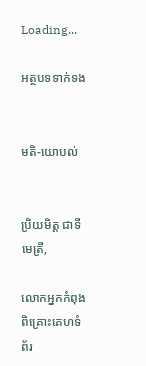Loading...

អត្ថបទទាក់ទង


មតិ-យោបល់


ប្រិយមិត្ត ជាទីមេត្រី,

លោកអ្នកកំពុងពិគ្រោះគេហទំព័រ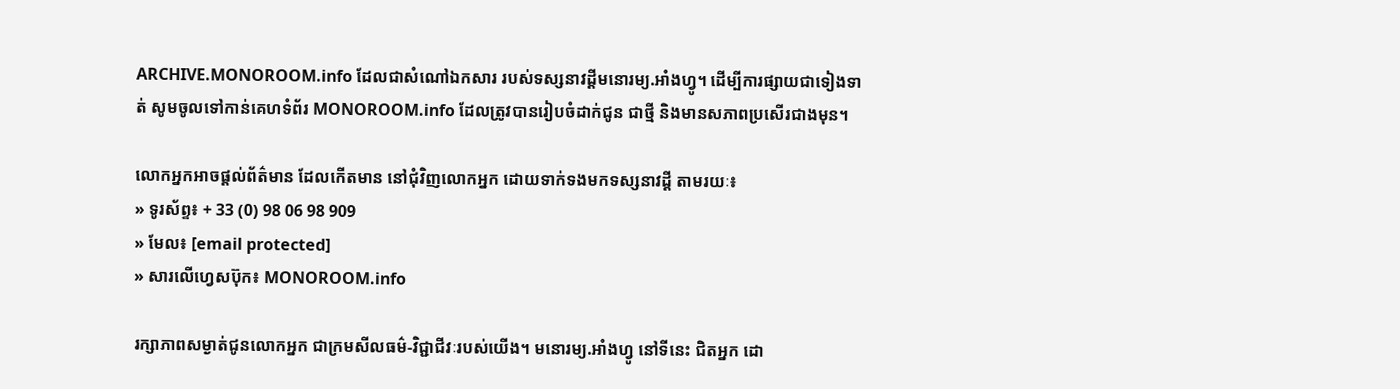ARCHIVE.MONOROOM.info ដែលជាសំណៅឯកសារ របស់ទស្សនាវដ្ដីមនោរម្យ.អាំងហ្វូ។ ដើម្បីការផ្សាយជាទៀងទាត់ សូមចូលទៅកាន់គេហទំព័រ MONOROOM.info ដែលត្រូវបានរៀបចំដាក់ជូន ជាថ្មី និងមានសភាពប្រសើរជាងមុន។

លោកអ្នកអាចផ្ដល់ព័ត៌មាន ដែលកើតមាន នៅជុំវិញលោកអ្នក ដោយទាក់ទងមកទស្សនាវដ្ដី តាមរយៈ៖
» ទូរស័ព្ទ៖ + 33 (0) 98 06 98 909
» មែល៖ [email protected]
» សារលើហ្វេសប៊ុក៖ MONOROOM.info

រក្សាភាពសម្ងាត់ជូនលោកអ្នក ជាក្រមសីលធម៌-វិជ្ជាជីវៈរបស់យើង។ មនោរម្យ.អាំងហ្វូ នៅទីនេះ ជិតអ្នក ដោ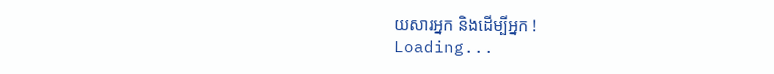យសារអ្នក និងដើម្បីអ្នក !
Loading...